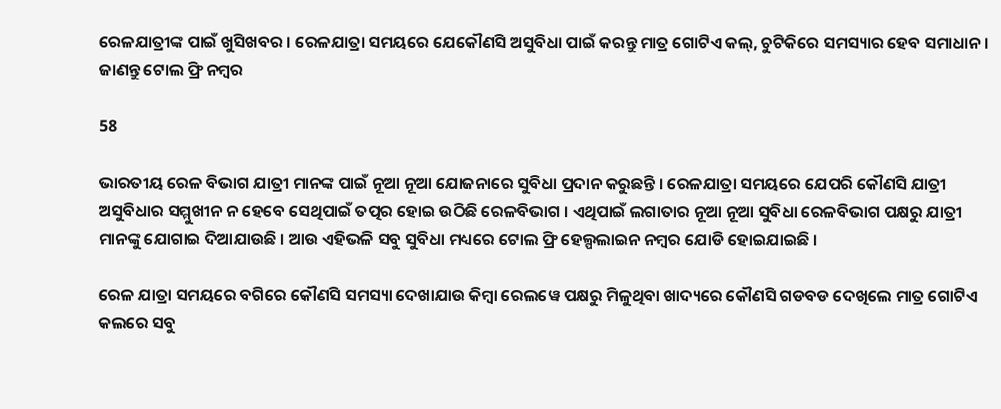ରେଳଯାତ୍ରୀଙ୍କ ପାଇଁ ଖୁସିଖବର । ରେଳଯାତ୍ରା ସମୟରେ ଯେକୌଣସି ଅସୁବିଧା ପାଇଁ କରନ୍ତୁ ମାତ୍ର ଗୋଟିଏ କଲ୍, ଚୁଟିକିରେ ସମସ୍ୟାର ହେବ ସମାଧାନ । ଜାଣନ୍ତୁ ଟୋଲ ଫ୍ରି ନମ୍ବର

58

ଭାରତୀୟ ରେଳ ବିଭାଗ ଯାତ୍ରୀ ମାନଙ୍କ ପାଇଁ ନୂଆ ନୂଆ ଯୋଜନାରେ ସୁବିଧା ପ୍ରଦାନ କରୁଛନ୍ତି । ରେଳଯାତ୍ରା ସମୟରେ ଯେପରି କୌଣସି ଯାତ୍ରୀ ଅସୁବିଧାର ସମ୍ମୁଖୀନ ନ ହେବେ ସେଥିପାଇଁ ତତ୍ପର ହୋଇ ଉଠିଛି ରେଳବିଭାଗ । ଏଥିପାଇଁ ଲଗାତାର ନୂଆ ନୂଆ ସୁବିଧା ରେଳବିଭାଗ ପକ୍ଷରୁ ଯାତ୍ରୀ ମାନଙ୍କୁ ଯୋଗାଇ ଦିଆଯାଉଛି । ଆଉ ଏହିଭଳି ସବୁ ସୁବିଧା ମଧ୍ୟରେ ଟୋଲ ଫ୍ରି ହେଲ୍ପଲାଇନ ନମ୍ବର ଯୋଡି ହୋଇଯାଇଛି ।

ରେଳ ଯାତ୍ରା ସମୟରେ ବଗିରେ କୌଣସି ସମସ୍ୟା ଦେଖାଯାଉ କିମ୍ବା ରେଲୱେ ପକ୍ଷରୁ ମିଳୁଥିବା ଖାଦ୍ୟରେ କୌଣସି ଗଡବଡ ଦେଖିଲେ ମାତ୍ର ଗୋଟିଏ କଲରେ ସବୁ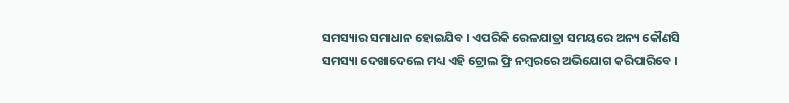ସମସ୍ୟାର ସମାଧାନ ହୋଇଯିବ । ଏପରିକି ରେଳଯାତ୍ରା ସମୟରେ ଅନ୍ୟ କୌଣସି ସମସ୍ୟା ଦେଖାଦେଲେ ମଧ୍ୟ ଏହି ଟ୍ରୋଲ ଫ୍ରି ନମ୍ବରରେ ଅଭିଯୋଗ କରିପାରିବେ ।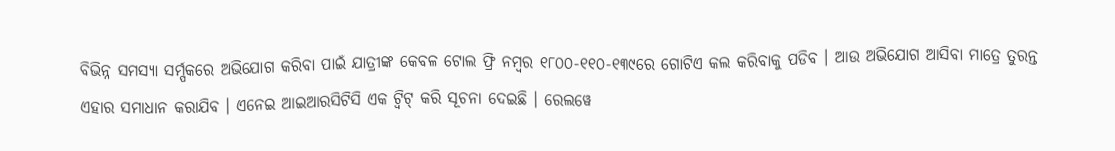ବିଭିନ୍ନ ସମସ୍ୟା ସର୍ମ୍ପକରେ ଅଭିଯୋଗ କରିବା ପାଇଁ ଯାତ୍ରୀଙ୍କ କେବଳ ଟୋଲ ଫ୍ରି ନମ୍ବର ୧୮୦୦-୧୧୦-୧୩୯ରେ ଗୋଟିଏ କଲ କରିବାକୁ ପଡିବ । ଆଉ ଅଭିଯୋଗ ଆସିବା ମାତ୍ରେ ତୁରନ୍ତ ଏହାର ସମାଧାନ କରାଯିବ । ଏନେଇ ଆଇଆରସିଟିସି ଏକ ଟ୍ୱିଟ୍ କରି ସୂଚନା ଦେଇଛି । ରେଲୱେ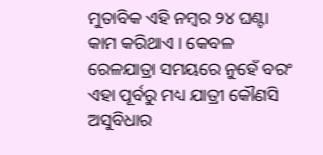ମୁତାବିକ ଏହି ନମ୍ବର ୨୪ ଘଣ୍ଟା କାମ କରିଥାଏ । କେବଳ ରେଳଯାତ୍ରା ସମୟରେ ନୁହେଁ ବରଂ ଏହା ପୂର୍ବରୁ ମଧ୍ୟ ଯାତ୍ରୀ କୌଣସି ଅସୁବିଧାର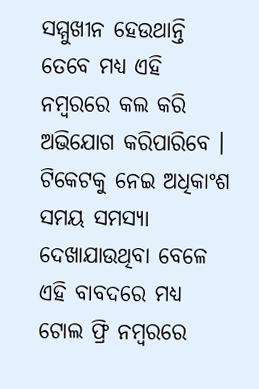ସମ୍ମୁଖୀନ ହେଉଥାନ୍ତି ତେବେ ମଧ୍ୟ ଏହି ନମ୍ବରରେ କଲ କରି ଅଭିଯୋଗ କରିପାରିବେ । ଟିକେଟକୁ ନେଇ ଅଧିକାଂଶ ସମୟ ସମସ୍ୟା ଦେଖାଯାଉଥିବା ବେଳେ ଏହି ବାବଦରେ ମଧ୍ୟ ଟୋଲ ଫ୍ରି ନମ୍ବରରେ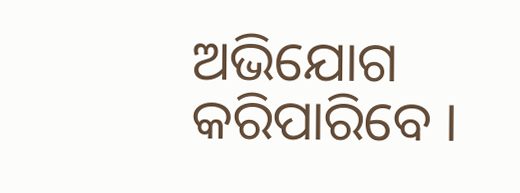ଅଭିଯୋଗ କରିପାରିବେ ।